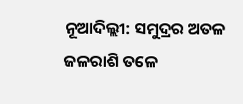ନୂଆଦିଲ୍ଲୀ: ସମୁଦ୍ରର ଅତଳ ଜଳରାଶି ତଳେ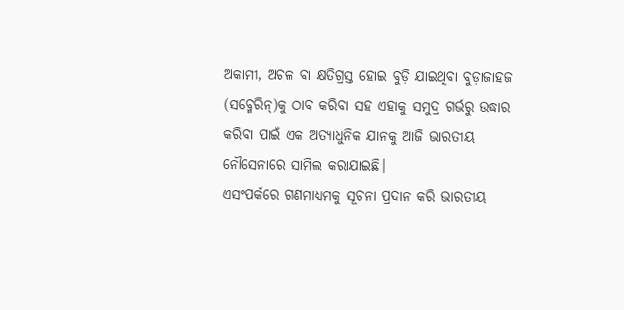ଅକାମୀ, ଅଚଳ ବା କ୍ଷତିଗ୍ରସ୍ତ ହୋଇ ବୁଡ଼ି ଯାଇଥିବା ବୁଡ଼ାଜାହଜ (ସବ୍ମେରିନ୍)କୁ ଠାବ କରିବା ସହ ଏହାକୁ ସମୁଦ୍ର ଗର୍ଭରୁ ଉଦ୍ଧାର କରିବା ପାଇଁ ଏକ ଅତ୍ୟାଧୁନିକ ଯାନକୁ ଆଜି ଭାରତୀୟ ନୌସେନାରେ ସାମିଲ କରାଯାଇଛି।
ଏସଂପର୍କରେ ଗଣମାଧ୍ୟମକୁ ସୂଚନା ପ୍ରଦାନ କରି ଭାରତୀୟ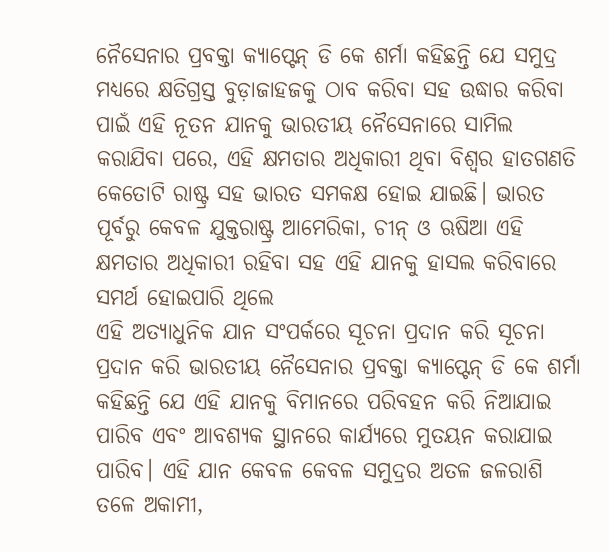ନୈସେନାର ପ୍ରବକ୍ତା କ୍ୟାପ୍ଟେନ୍ ଡି କେ ଶର୍ମା କହିଛନ୍ତି ଯେ ସମୁଦ୍ର ମଧ୍ୟରେ କ୍ଷତିଗ୍ରସ୍ତ ବୁଡ଼ାଜାହଜକୁ ଠାବ କରିବା ସହ ଉଦ୍ଧାର କରିବା ପାଇଁ ଏହି ନୂତନ ଯାନକୁ ଭାରତୀୟ ନୈସେନାରେ ସାମିଲ କରାଯିବା ପରେ, ଏହି କ୍ଷମତାର ଅଧିକାରୀ ଥିବା ବିଶ୍ୱର ହାତଗଣତି କେତୋଟି ରାଷ୍ଟ୍ର ସହ ଭାରତ ସମକକ୍ଷ ହୋଇ ଯାଇଛି। ଭାରତ ପୂର୍ବରୁ କେବଳ ଯୁକ୍ତରାଷ୍ଟ୍ର ଆମେରିକା, ଚୀନ୍ ଓ ଋଷିଆ ଏହି କ୍ଷମତାର ଅଧିକାରୀ ରହିବା ସହ ଏହି ଯାନକୁ ହାସଲ କରିବାରେ ସମର୍ଥ ହୋଇପାରି ଥିଲେ
ଏହି ଅତ୍ୟାଧୁନିକ ଯାନ ସଂପର୍କରେ ସୂଚନା ପ୍ରଦାନ କରି ସୂଚନା ପ୍ରଦାନ କରି ଭାରତୀୟ ନୈସେନାର ପ୍ରବକ୍ତା କ୍ୟାପ୍ଟେନ୍ ଡି କେ ଶର୍ମା କହିଛନ୍ତି ଯେ ଏହି ଯାନକୁ ବିମାନରେ ପରିବହନ କରି ନିଆଯାଇ ପାରିବ ଏବଂ ଆବଶ୍ୟକ ସ୍ଥାନରେ କାର୍ଯ୍ୟରେ ମୁତୟନ କରାଯାଇ ପାରିବ। ଏହି ଯାନ କେବଳ କେବଳ ସମୁଦ୍ରର ଅତଳ ଜଳରାଶି ତଳେ ଅକାମୀ,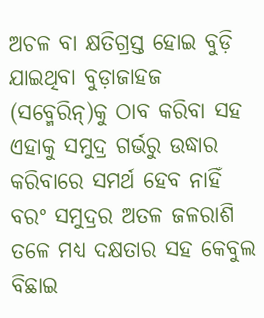ଅଚଳ ବା କ୍ଷତିଗ୍ରସ୍ତ ହୋଇ ବୁଡ଼ି ଯାଇଥିବା ବୁଡ଼ାଜାହଜ (ସବ୍ମେରିନ୍)କୁ ଠାବ କରିବା ସହ ଏହାକୁ ସମୁଦ୍ର ଗର୍ଭରୁ ଉଦ୍ଧାର କରିବାରେ ସମର୍ଥ ହେବ ନାହିଁ ବରଂ ସମୁଦ୍ରର ଅତଳ ଜଳରାଶି ତଳେ ମଧ୍ୟ ଦକ୍ଷତାର ସହ କେବୁଲ ବିଛାଇ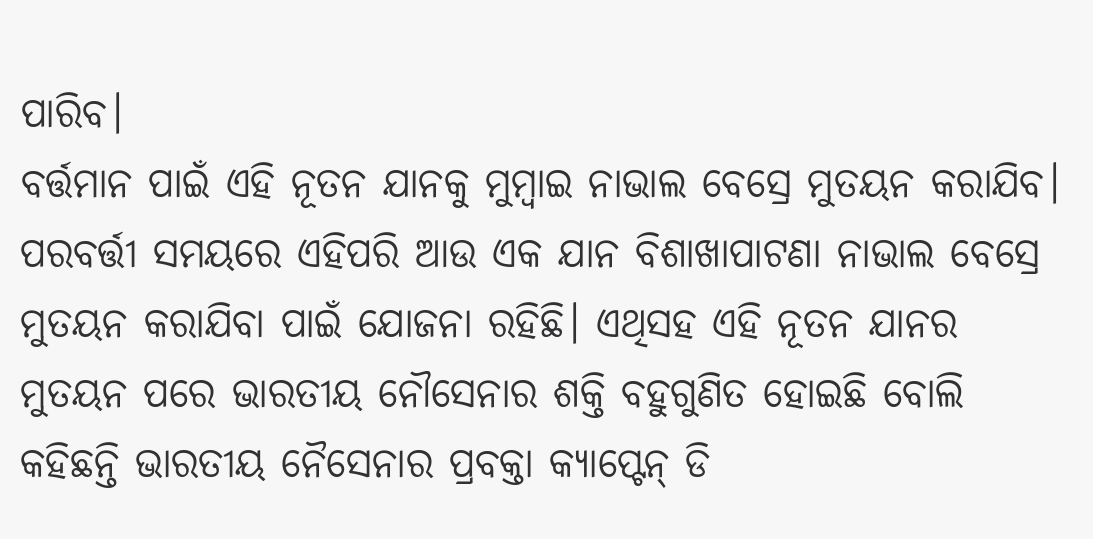ପାରିବ।
ବର୍ତ୍ତମାନ ପାଇଁ ଏହି ନୂତନ ଯାନକୁ ମୁମ୍ବାଇ ନାଭାଲ ବେସ୍ରେ ମୁତୟନ କରାଯିବ। ପରବର୍ତ୍ତୀ ସମୟରେ ଏହିପରି ଆଉ ଏକ ଯାନ ବିଶାଖାପାଟଣା ନାଭାଲ ବେସ୍ରେ ମୁତୟନ କରାଯିବା ପାଇଁ ଯୋଜନା ରହିଛି। ଏଥିସହ ଏହି ନୂତନ ଯାନର ମୁତୟନ ପରେ ଭାରତୀୟ ନୌସେନାର ଶକ୍ତି ବହୁଗୁଣିତ ହୋଇଛି ବୋଲି କହିଛନ୍ତି ଭାରତୀୟ ନୈସେନାର ପ୍ରବକ୍ତା କ୍ୟାପ୍ଟେନ୍ ଡି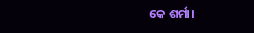କେ ଶର୍ମା।